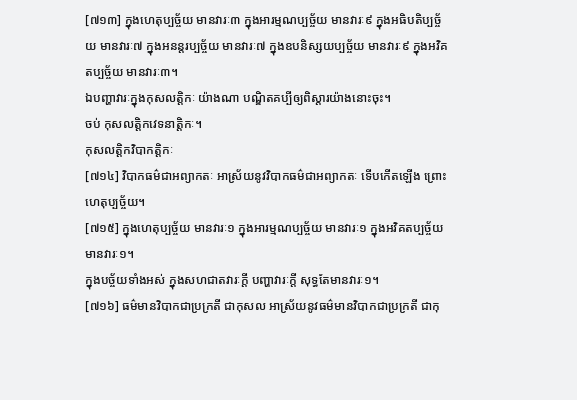[៧១៣] ក្នុងហេតុប្បច្ច័យ មានវារៈ៣ ក្នុងអារម្មណប្បច្ច័យ មានវារៈ៩ ក្នុងអធិបតិប្បច្ច័យ មានវារៈ៧ ក្នុងអនន្តរប្បច្ច័យ មានវារៈ៧ ក្នុងឧបនិស្សយប្បច្ច័យ មានវារៈ៩ ក្នុងអវិគតប្បច្ច័យ មានវារៈ៣។
ឯបញ្ហាវារៈក្នុងកុសលត្តិកៈ យ៉ាងណា បណ្ឌិតគប្បីឲ្យពិស្តារយ៉ាងនោះចុះ។
ចប់ កុសលត្តិកវេទនាត្តិកៈ។
កុសលត្តិកវិបាកត្តិកៈ
[៧១៤] វិបាកធម៌ជាអព្យាកតៈ អាស្រ័យនូវវិបាកធម៌ជាអព្យាកតៈ ទើបកើតឡើង ព្រោះហេតុប្បច្ច័យ។
[៧១៥] ក្នុងហេតុប្បច្ច័យ មានវារៈ១ ក្នុងអារម្មណប្បច្ច័យ មានវារៈ១ ក្នុងអវិគតប្បច្ច័យ មានវារៈ១។
ក្នុងបច្ច័យទាំងអស់ ក្នុងសហជាតវារៈក្តី បញ្ហាវារៈក្តី សុទ្ធតែមានវារៈ១។
[៧១៦] ធម៌មានវិបាកជាប្រក្រតី ជាកុសល អាស្រ័យនូវធម៌មានវិបាកជាប្រក្រតី ជាកុ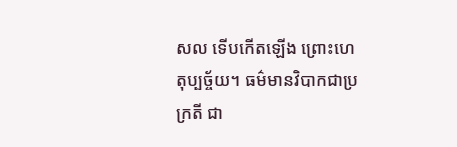សល ទើបកើតឡើង ព្រោះហេតុប្បច្ច័យ។ ធម៌មានវិបាកជាប្រក្រតី ជា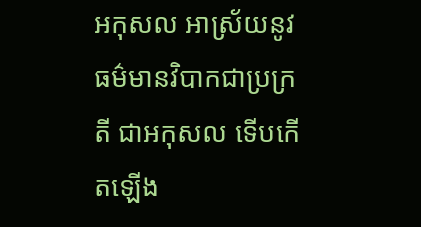អកុសល អាស្រ័យនូវធម៌មានវិបាកជាប្រក្រតី ជាអកុសល ទើបកើតឡើង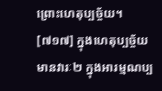ព្រោះហេតុប្បច្ច័យ។
[៧១៧] ក្នុងហេតុប្បច្ច័យ មានវារៈ២ ក្នុងអារម្មណប្ប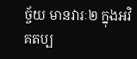ច្ច័យ មានវារៈ២ ក្នុងអវិគតប្ប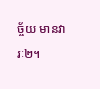ច្ច័យ មានវារៈ២។